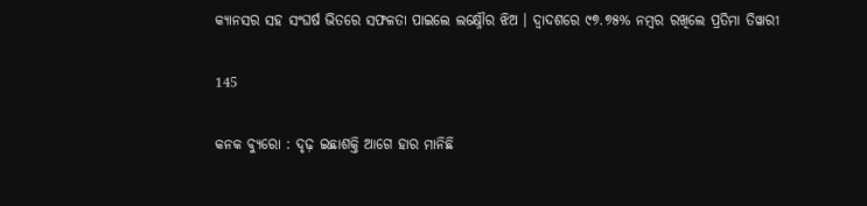କ୍ୟାନସର ସହ ସଂଘର୍ଷ ଭିତରେ ସଫଳତା ପାଇଲେ ଲକ୍ଷ୍ନୌର ଝିଅ । ଦ୍ୱାଦଶରେ ୯୭.୭୫% ନମ୍ବର ରଖିଲେ ପ୍ରତିମା ତିୱାରୀ

145

କନକ ବ୍ୟୁରୋ : ଦୃଢ଼ ଇଛାଶକ୍ତି ଆଗେ ହାର ମାନିଛି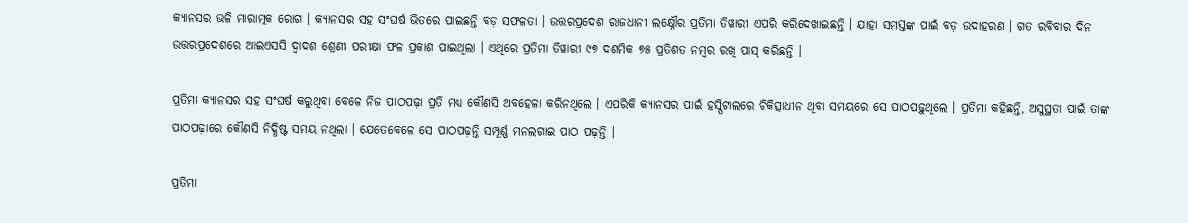କ୍ୟାନସର ଭଳି ମାରାତ୍ମକ ରୋଗ । କ୍ୟାନସର ସହ ସଂଘର୍ଷ ଭିତରେ ପାଇଛନ୍ତି ବଡ଼ ସଫଳତା । ଉତ୍ତରପ୍ରଦେଶ ରାଜଧାନୀ ଲକ୍ଷ୍ନୌର ପ୍ରତିମା ତିୱାରୀ ଏପରି କରିଦେଖାଇଛନ୍ତି । ଯାହା ସମସ୍ତଙ୍କ ପାଇଁ ବଡ଼ ଉଦାହରଣ । ଗତ ରବିବାର ଦିନ ଉତ୍ତରପ୍ରଦେଶରେ ଆଇଏସସି ଦ୍ୱାଦଶ ଶ୍ରେଣୀ ପରୀକ୍ଷା ଫଳ ପ୍ରକାଶ ପାଇଥିଲା । ଏଥିରେ ପ୍ରତିମା ତିୱାରୀ ୯୭ ଦଶମିକ ୭୫ ପ୍ରତିଶତ ନମ୍ବର ରଖି ପାସ୍ କରିଛନ୍ତି ।

ପ୍ରତିମା କ୍ୟାନସର ସହ ସଂଘର୍ଷ କରୁଥିବା ବେଳେ ନିଜ ପାଠପଢ଼ା ପ୍ରତି ମଧ୍ୟ କୌଣସି ଅବହେଳା କରିନଥିଲେ । ଏପରିକି କ୍ୟାନସର ପାଇଁ ହସ୍ପିଟାଲରେ ଚିକିତ୍ସାଧୀନ ଥିବା ସମୟରେ ସେ ପାଠପଢ଼ୁଥିଲେ । ପ୍ରତିମା କହିଛନ୍ତି, ଅସୁସ୍ଥତା ପାଇଁ ତାଙ୍କ ପାଠପଢ଼ାରେ କୌଣସି ନିଦ୍ଧିଷ୍ଟ ସମୟ ନଥିଲା । ଯେତେବେଳେ ସେ ପାଠପଢ଼ନ୍ତି ସମ୍ପୂର୍ଣ୍ଣ ମନଲଗାଇ ପାଠ ପଢ଼ନ୍ତି ।

ପ୍ରତିମା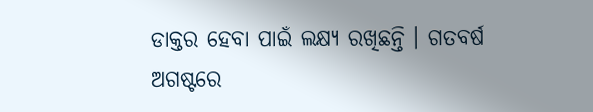ଡାକ୍ତର ହେବା ପାଇଁ ଲକ୍ଷ୍ୟ ରଖିଛନ୍ତି । ଗତବର୍ଷ ଅଗଷ୍ଟରେ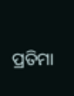ପ୍ରତିମା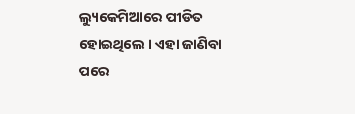ଲ୍ୟୁକେମିଆରେ ପୀଡିତ ହୋଇଥିଲେ । ଏହା ଜାଣିବା ପରେ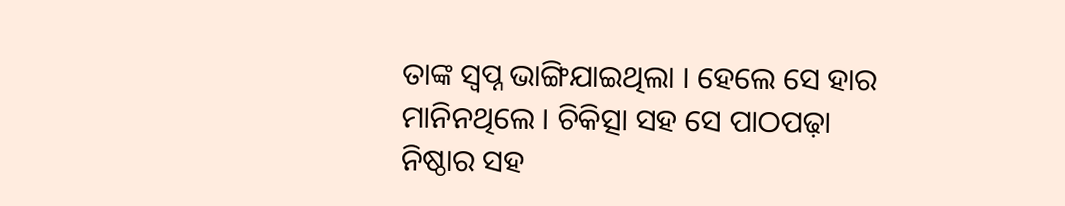ତାଙ୍କ ସ୍ୱପ୍ନ ଭାଙ୍ଗିଯାଇଥିଲା । ହେଲେ ସେ ହାର ମାନିନଥିଲେ । ଚିକିତ୍ସା ସହ ସେ ପାଠପଢ଼ା ନିଷ୍ଠାର ସହ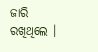ଜାରି ରଖିଥିଲେ ।